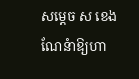សម្តេច ស ខេង ណែនំាឱ្យហា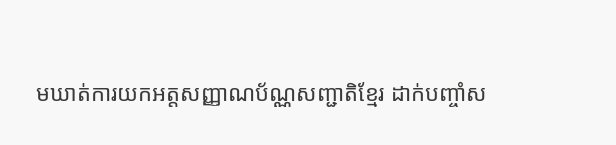មឃាត់ការយកអត្តសញ្ញាណប័ណ្ណសញ្ជាតិខ្មែរ ដាក់បញ្ចាំស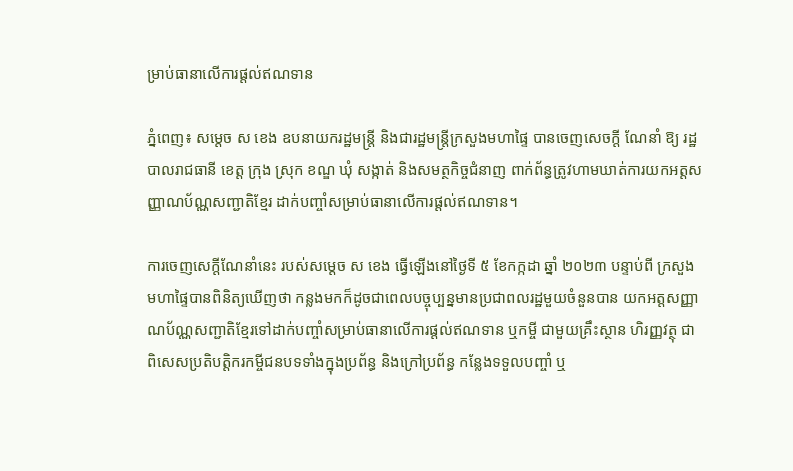ម្រាប់ធានាលើការផ្តល់ឥណទាន

ភ្នំពេញ៖ សម្តេច ស ខេង ឧបនាយករដ្ឋមន្ត្រី និងជារដ្ឋមន្ត្រីក្រសួងមហាផ្ទៃ បានចេញសេចក្តី ណែនាំ ឱ្យ រដ្ឋបាលរាជធានី ខេត្ត ក្រុង ស្រុក ខណ្ឌ ឃុំ សង្កាត់ និងសមត្ថកិច្ចជំនាញ ពាក់ព័ន្ធត្រូវហាមឃាត់ការយកអត្តសញ្ញាណប័ណ្ណសញ្ជាតិខ្មែរ ដាក់បញ្ចាំសម្រាប់ធានាលើការផ្តល់ឥណទាន។

ការចេញសេក្តីណែនាំនេះ របស់សម្តេច ស ខេង ធ្វើឡើងនៅថ្ងៃទី ៥ ខែកក្កដា ឆ្នាំ ២០២៣ បន្ទាប់ពី ក្រសួងមហាផ្ទៃបានពិនិត្យឃើញថា កន្លងមកក៏ដូចជាពេលបច្ចុប្បន្នមានប្រជាពលរដ្ឋមួយចំនួនបាន យកអត្តសញ្ញាណប័ណ្ណសញ្ជាតិខ្មែរទៅដាក់បញ្ចាំសម្រាប់ធានាលើការផ្តល់ឥណទាន ឬកម្ចី ជាមួយគ្រឹះស្ថាន ហិរញ្ញវត្ថុ ជាពិសេសប្រតិបត្តិករកម្ចីជនបទទាំងក្នុងប្រព័ន្ធ និងក្រៅប្រព័ន្ធ កន្លែងទទួលបញ្ចាំ ឬ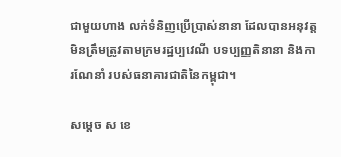ជាមួយហាង លក់ទំនិញប្រើប្រាស់នានា ដែលបានអនុវត្តមិនត្រឹមត្រូវតាមក្រមរដ្ឋប្បវេណី បទប្បញ្ញតិនានា និងការណែនាំ របស់ធនាគារជាតិនៃកម្ពុជា។

សម្តេច ស ខេ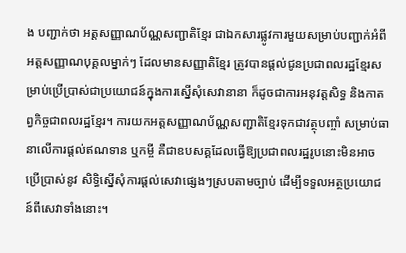ង បញ្ជាក់ថា អត្តសញ្ញាណប័ណ្ណសញ្ជាតិខ្មែរ ជាឯកសារផ្លូវការមួយសម្រាប់បញ្ជាក់អំពីអត្តសញ្ញាណបុគ្គលម្នាក់ៗ ដែលមានសញ្ញាតិខ្មែរ ត្រូវបានផ្ដល់ជូនប្រជាពលរដ្ឋខ្មែរសម្រាប់ប្រើប្រាស់ជាប្រយោជន៍ក្នុងការស្នើសុំសេវានានា ក៏ដូចជាការអនុវត្តសិទ្ធ និងកាតព្វកិច្ចជាពលរដ្ឋខ្មែរ។ ការយកអត្តសញ្ញាណប័ណ្ណសញ្ជាតិខ្មែរទុកជាវត្ថុបញ្ចាំ សម្រាប់ធានាលើការផ្តល់ឥណទាន ឬកម្ចី គឺជាឧបសគ្គដែលធ្វើឱ្យប្រជាពលរដ្ឋរូបនោះមិនអាចប្រើប្រាស់នូវ សិទ្ធិស្នើសុំការផ្តល់សេវាផ្សេងៗស្របតាមច្បាប់ ដើម្បីទទួលអត្ថប្រយោជន៍ពីសេវាទាំងនោះ។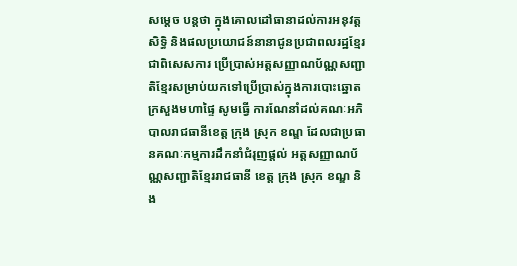សម្តេច បន្តថា ក្នុងគោលដៅធានាដល់ការអនុវត្តសិទ្ធិ និងផលប្រយោជន៍នានាជូនប្រជាពលរដ្ឋខ្មែរ ជាពិសេសការ ប្រើប្រាស់អត្តសញ្ញាណប័ណ្ណសញ្ជាតិខ្មែរសម្រាប់យកទៅប្រើប្រាស់ក្នុងការបោះឆ្នោត ក្រសួងមហាផ្ទៃ សូមធ្វើ ការណែនាំដល់គណៈអភិបាលរាជធានីខេត្ត ក្រុង ស្រុក ខណ្ឌ ដែលជាប្រធានគណៈកម្មការដឹកនាំជំរុញផ្តល់ អត្តសញ្ញាណប័ណ្ណសញ្ជាតិខ្មែររាជធានី ខេត្ត ក្រុង ស្រុក ខណ្ឌ និង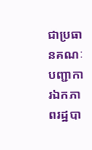ជាប្រធានគណៈបញ្ជាការឯកភាពរដ្ឋបា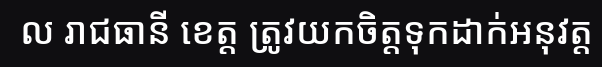ល រាជធានី ខេត្ត ត្រូវយកចិត្តទុកដាក់អនុវត្ត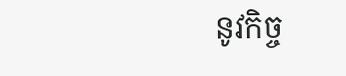នូវកិច្ច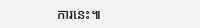ការនេះ៕